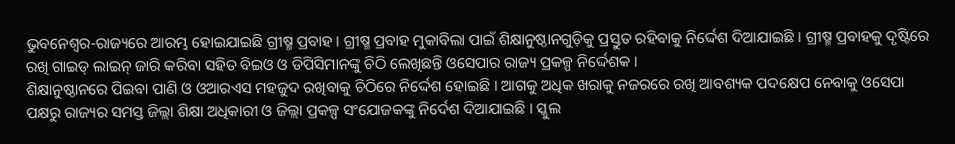ଭୁବନେଶ୍ୱର-ରାଜ୍ୟରେ ଆରମ୍ଭ ହୋଇଯାଇଛି ଗ୍ରୀଷ୍ମ ପ୍ରବାହ । ଗ୍ରୀଷ୍ମ ପ୍ରବାହ ମୁକାବିଲା ପାଇଁ ଶିକ୍ଷାନୁଷ୍ଠାନଗୁଡ଼ିକୁ ପ୍ରସ୍ତୁତ ରହିବାକୁ ନିର୍ଦ୍ଦେଶ ଦିଆଯାଇଛି । ଗ୍ରୀଷ୍ମ ପ୍ରବାହକୁ ଦୃଷ୍ଟିରେ ରଖି ଗାଇଡ୍ ଲାଇନ୍ ଜାରି କରିବା ସହିତ ବିଇଓ ଓ ଡିପିସିମାନଙ୍କୁ ଚିଠି ଲେଖିଛନ୍ତି ଓସେପାର ରାଜ୍ୟ ପ୍ରକଳ୍ପ ନିର୍ଦ୍ଦେଶକ ।
ଶିକ୍ଷାନୁଷ୍ଠାନରେ ପିଇବା ପାଣି ଓ ଓଆରଏସ ମହଜୁଦ ରଖିବାକୁ ଚିଠିରେ ନିର୍ଦ୍ଦେଶ ହୋଇଛି । ଆଗକୁ ଅଧିକ ଖରାକୁ ନଜରରେ ରଖି ଆବଶ୍ୟକ ପଦକ୍ଷେପ ନେବାକୁ ଓସେପା ପକ୍ଷରୁ ରାଜ୍ୟର ସମସ୍ତ ଜିଲ୍ଲା ଶିକ୍ଷା ଅଧିକାରୀ ଓ ଜିଲ୍ଲା ପ୍ରକଳ୍ପ ସଂଯୋଜକଙ୍କୁ ନିର୍ଦେଶ ଦିଆଯାଇଛି । ସ୍କୁଲ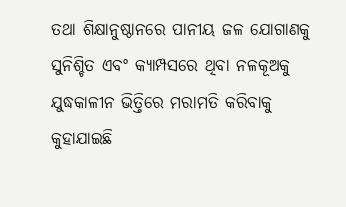ତଥା ଶିକ୍ଷାନୁଷ୍ଠାନରେ ପାନୀୟ ଜଳ ଯୋଗାଣକୁ ସୁନିଶ୍ଚିତ ଏବଂ କ୍ୟାମ୍ପସରେ ଥିବା ନଳକୂଅକୁ ଯୁଦ୍ଧକାଳୀନ ଭିତ୍ତିରେ ମରାମତି କରିବାକୁ କୁହାଯାଇଛି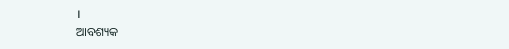।
ଆବଶ୍ୟକ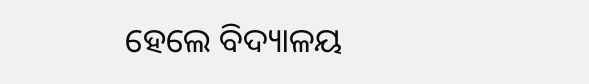ହେଲେ ବିଦ୍ୟାଳୟ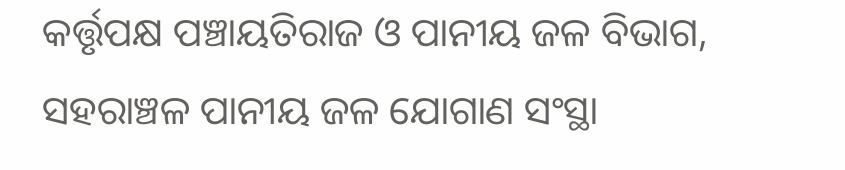କର୍ତ୍ତୃପକ୍ଷ ପଞ୍ଚାୟତିରାଜ ଓ ପାନୀୟ ଜଳ ବିଭାଗ, ସହରାଞ୍ଚଳ ପାନୀୟ ଜଳ ଯୋଗାଣ ସଂସ୍ଥା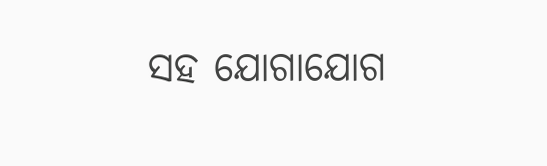ସହ ଯୋଗାଯୋଗ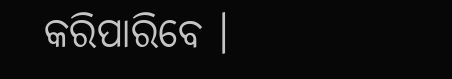କରିପାରିବେ ।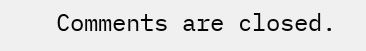Comments are closed.